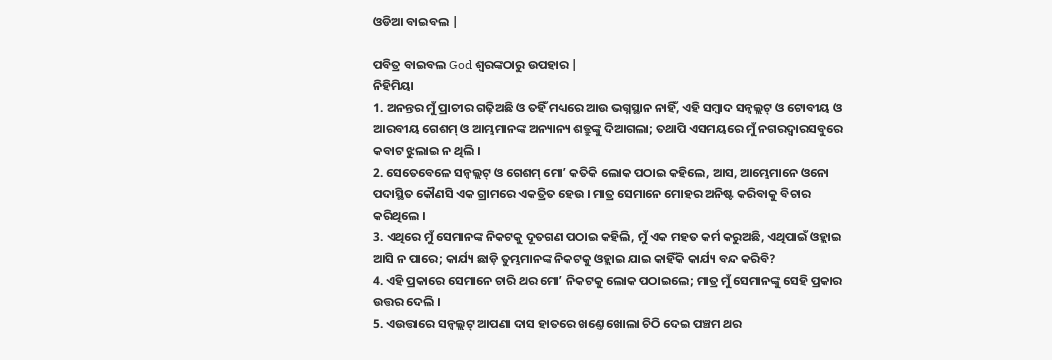ଓଡିଆ ବାଇବଲ |

ପବିତ୍ର ବାଇବଲ God ଶ୍ବରଙ୍କଠାରୁ ଉପହାର |
ନିହିମିୟା
1. ଅନନ୍ତର ମୁଁ ପ୍ରାଚୀର ଗଢ଼ିଅଛି ଓ ତହିଁ ମଧ୍ୟରେ ଆଉ ଭଗ୍ନସ୍ଥାନ ନାହିଁ, ଏହି ସମ୍ଵାଦ ସନ୍ବଲ୍ଲଟ୍ ଓ ଟୋବୀୟ ଓ ଆରବୀୟ ଗେଶମ୍ ଓ ଆମ୍ଭମାନଙ୍କ ଅନ୍ୟାନ୍ୟ ଶତ୍ରୁଙ୍କୁ ଦିଆଗଲା; ତଥାପି ଏସମୟରେ ମୁଁ ନଗରଦ୍ଵାରସବୁରେ କବାଟ ଝୁଲାଇ ନ ଥିଲି ।
2. ସେତେବେଳେ ସନ୍ବଲ୍ଲଟ୍ ଓ ଗେଶମ୍ ମୋʼ କତିକି ଲୋକ ପଠାଇ କହିଲେ, ଆସ, ଆମ୍ଭେମାନେ ଓନୋ ପଦାସ୍ଥିତ କୌଣସି ଏକ ଗ୍ରାମରେ ଏକତ୍ରିତ ହେଉ । ମାତ୍ର ସେମାନେ ମୋହର ଅନିଷ୍ଟ କରିବାକୁ ବିଚାର କରିଥିଲେ ।
3. ଏଥିରେ ମୁଁ ସେମାନଙ୍କ ନିକଟକୁ ଦୂତଗଣ ପଠାଇ କହିଲି, ମୁଁ ଏକ ମହତ କର୍ମ କରୁଅଛି, ଏଥିପାଇଁ ଓହ୍ଲାଇ ଆସି ନ ପାରେ; କାର୍ଯ୍ୟ ଛାଡ଼ି ତୁମ୍ଭମାନଙ୍କ ନିକଟକୁ ଓହ୍ଲାଇ ଯାଇ କାହିଁକି କାର୍ଯ୍ୟ ବନ୍ଦ କରିବି?
4. ଏହି ପ୍ରକାରେ ସେମାନେ ଚାରି ଥର ମୋʼ ନିକଟକୁ ଲୋକ ପଠାଇଲେ; ମାତ୍ର ମୁଁ ସେମାନଙ୍କୁ ସେହି ପ୍ରକାର ଉତ୍ତର ଦେଲି ।
5. ଏଉତ୍ତାରେ ସନ୍ବଲ୍ଲଟ୍ ଆପଣା ଦାସ ହାତରେ ଖଣ୍ତେ ଖୋଲା ଚିଠି ଦେଇ ପଞ୍ଚମ ଥର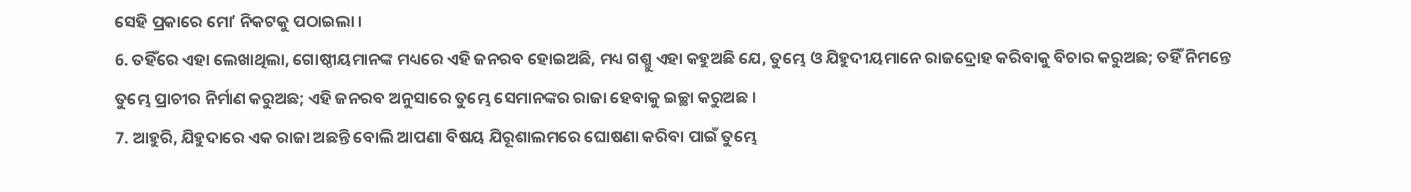ସେହି ପ୍ରକାରେ ମୋʼ ନିକଟକୁ ପଠାଇଲା ।
6. ତହିଁରେ ଏହା ଲେଖାଥିଲା, ଗୋଷ୍ଠୀୟମାନଙ୍କ ମଧ୍ୟରେ ଏହି ଜନରବ ହୋଇଅଛି, ମଧ୍ୟ ଗଶ୍ମୁ ଏହା କହୁଅଛି ଯେ, ତୁମ୍ଭେ ଓ ଯିହୁଦୀୟମାନେ ରାଜଦ୍ରୋହ କରିବାକୁ ବିଚାର କରୁଅଛ; ତହିଁ ନିମନ୍ତେ ତୁମ୍ଭେ ପ୍ରାଚୀର ନିର୍ମାଣ କରୁଅଛ; ଏହି ଜନରବ ଅନୁସାରେ ତୁମ୍ଭେ ସେମାନଙ୍କର ରାଜା ହେବାକୁ ଇଚ୍ଛା କରୁଅଛ ।
7. ଆହୁରି, ଯିହୁଦାରେ ଏକ ରାଜା ଅଛନ୍ତି ବୋଲି ଆପଣା ବିଷୟ ଯିରୂଶାଲମରେ ଘୋଷଣା କରିବା ପାଇଁ ତୁମ୍ଭେ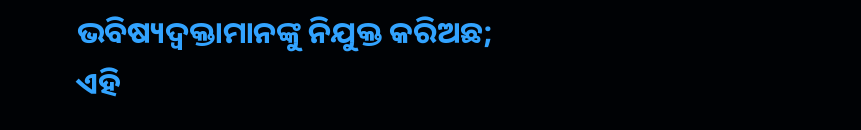ଭବିଷ୍ୟଦ୍ବକ୍ତାମାନଙ୍କୁ ନିଯୁକ୍ତ କରିଅଛ; ଏହି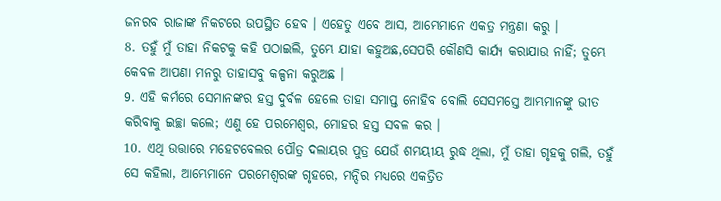ଜନରବ ରାଜାଙ୍କ ନିକଟରେ ଉପସ୍ଥିତ ହେବ । ଏହେତୁ ଏବେ ଆସ, ଆମ୍ଭେମାନେ ଏକତ୍ର ମନ୍ତ୍ରଣା କରୁ ।
8. ତହୁଁ ମୁଁ ତାହା ନିକଟକୁ କହି ପଠାଇଲି, ତୁମ୍ଭେ ଯାହା କହୁଅଛ,ସେପରି କୌଣସି କାର୍ଯ୍ୟ କରାଯାଉ ନାହିଁ; ତୁମ୍ଭେ କେବଳ ଆପଣା ମନରୁ ତାହାସବୁ କଳ୍ପନା କରୁଅଛ ।
9. ଏହି କର୍ମରେ ସେମାନଙ୍କର ହସ୍ତ ଦୁର୍ବଳ ହେଲେ ତାହା ସମାପ୍ତ ନୋହିବ ବୋଲି ସେସମସ୍ତେ ଆମ୍ଭମାନଙ୍କୁ ଭୀତ କରିବାକୁ ଇଚ୍ଛା କଲେ; ଏଣୁ ହେ ପରମେଶ୍ଵର, ମୋହର ହସ୍ତ ସବଳ କର ।
10. ଏଥି ଉତ୍ତାରେ ମହେଟବେଲର ପୌତ୍ର ଦଲାୟର ପୁତ୍ର ଯେଉଁ ଶମୟୀୟ ରୁଦ୍ଧ ଥିଲା, ମୁଁ ତାହା ଗୃହକୁ ଗଲି, ତହୁଁ ସେ କହିଲା, ଆମ୍ଭେମାନେ ପରମେଶ୍ଵରଙ୍କ ଗୃହରେ, ମନ୍ଦିର ମଧ୍ୟରେ ଏକତ୍ରିତ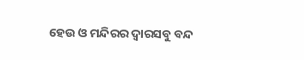ହେଉ ଓ ମନ୍ଦିରର ଦ୍ଵାରସବୁ ବନ୍ଦ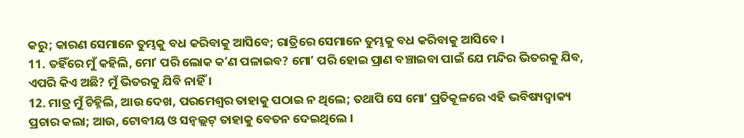କରୁ; କାରଣ ସେମାନେ ତୁମ୍ଭକୁ ବଧ କରିବାକୁ ଆସିବେ; ରାତ୍ରିରେ ସେମାନେ ତୁମ୍ଭକୁ ବଧ କରିବାକୁ ଆସିବେ ।
11. ତହିଁରେ ମୁଁ କହିଲି, ମୋʼ ପରି ଲୋକ କʼଣ ପଳାଇବ? ମୋʼ ପରି ହୋଇ ପ୍ରାଣ ବଞ୍ଚାଇବା ପାଇଁ ଯେ ମନ୍ଦିର ଭିତରକୁ ଯିବ, ଏପରି କିଏ ଅଛି? ମୁଁ ଭିତରକୁ ଯିବି ନାହିଁ ।
12. ମାତ୍ର ମୁଁ ଚିହ୍ନିଲି, ଆଉ ଦେଖ, ପରମେଶ୍ଵର ତାହାକୁ ପଠାଇ ନ ଥିଲେ; ତଥାପି ସେ ମୋʼ ପ୍ରତିକୂଳରେ ଏହି ଭବିଷ୍ୟଦ୍ବାକ୍ୟ ପ୍ରଚାର କଲା; ଆଉ, ଟୋବୀୟ ଓ ସନ୍ବଲ୍ଲଟ୍ ତାହାକୁ ବେତନ ଦେଇଥିଲେ ।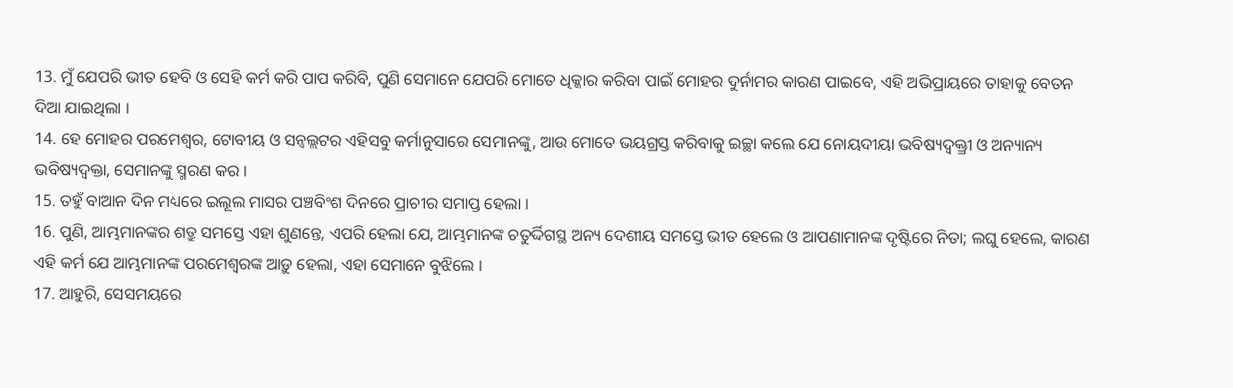13. ମୁଁ ଯେପରି ଭୀତ ହେବି ଓ ସେହି କର୍ମ କରି ପାପ କରିବି, ପୁଣି ସେମାନେ ଯେପରି ମୋତେ ଧିକ୍କାର କରିବା ପାଇଁ ମୋହର ଦୁର୍ନାମର କାରଣ ପାଇବେ, ଏହି ଅଭିପ୍ରାୟରେ ତାହାକୁ ବେତନ ଦିଆ ଯାଇଥିଲା ।
14. ହେ ମୋହର ପରମେଶ୍ଵର, ଟୋବୀୟ ଓ ସନ୍ବଲ୍ଲଟର ଏହିସବୁ କର୍ମାନୁସାରେ ସେମାନଙ୍କୁ, ଆଉ ମୋତେ ଭୟଗ୍ରସ୍ତ କରିବାକୁ ଇଚ୍ଛା କଲେ ଯେ ନୋୟଦୀୟା ଭବିଷ୍ୟଦ୍ବକ୍ତ୍ରୀ ଓ ଅନ୍ୟାନ୍ୟ ଭବିଷ୍ୟଦ୍ବକ୍ତା, ସେମାନଙ୍କୁ ସ୍ମରଣ କର ।
15. ତହୁଁ ବାଆନ ଦିନ ମଧ୍ୟରେ ଇଲୂଲ ମାସର ପଞ୍ଚବିଂଶ ଦିନରେ ପ୍ରାଚୀର ସମାପ୍ତ ହେଲା ।
16. ପୁଣି, ଆମ୍ଭମାନଙ୍କର ଶତ୍ରୁ ସମସ୍ତେ ଏହା ଶୁଣନ୍ତେ, ଏପରି ହେଲା ଯେ, ଆମ୍ଭମାନଙ୍କ ଚତୁର୍ଦ୍ଦିଗସ୍ଥ ଅନ୍ୟ ଦେଶୀୟ ସମସ୍ତେ ଭୀତ ହେଲେ ଓ ଆପଣାମାନଙ୍କ ଦୃଷ୍ଟିରେ ନିତା; ଲଘୁ ହେଲେ, କାରଣ ଏହି କର୍ମ ଯେ ଆମ୍ଭମାନଙ୍କ ପରମେଶ୍ଵରଙ୍କ ଆଡ଼ୁ ହେଲା, ଏହା ସେମାନେ ବୁଝିଲେ ।
17. ଆହୁରି, ସେସମୟରେ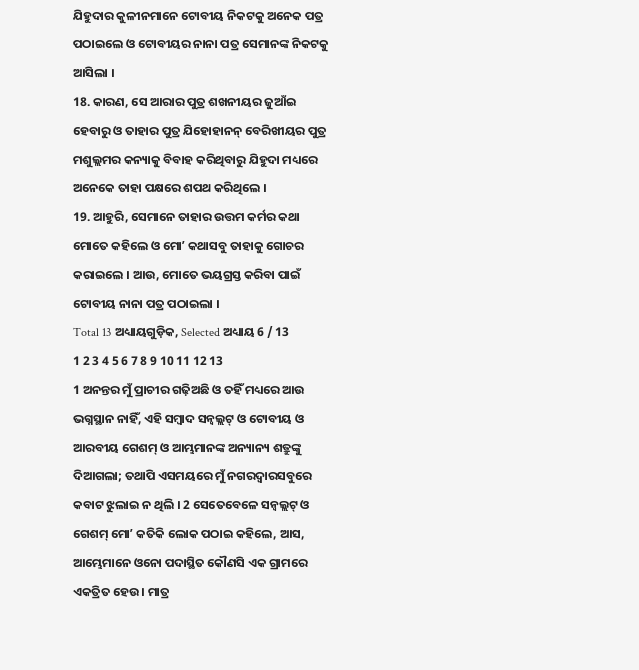ଯିହୁଦାର କୁଳୀନମାନେ ଟୋବୀୟ ନିକଟକୁ ଅନେକ ପତ୍ର ପଠାଇଲେ ଓ ଟୋବୀୟର ନାନା ପତ୍ର ସେମାନଙ୍କ ନିକଟକୁ ଆସିଲା ।
18. କାରଣ, ସେ ଆରାର ପୁତ୍ର ଶଖନୀୟର ଜୁଆଁଇ ହେବାରୁ ଓ ତାହାର ପୁତ୍ର ଯିହୋହାନନ୍ ବେରିଖୀୟର ପୁତ୍ର ମଶୁଲ୍ଲମର କନ୍ୟାକୁ ବିବାହ କରିଥିବାରୁ ଯିହୁଦା ମଧ୍ୟରେ ଅନେକେ ତାହା ପକ୍ଷରେ ଶପଥ କରିଥିଲେ ।
19. ଆହୁରି, ସେମାନେ ତାହାର ଉତ୍ତମ କର୍ମର କଥା ମୋତେ କହିଲେ ଓ ମୋʼ କଥାସବୁ ତାହାକୁ ଗୋଚର କରାଇଲେ । ଆଉ, ମୋତେ ଭୟଗ୍ରସ୍ତ କରିବା ପାଇଁ ଟୋବୀୟ ନାନା ପତ୍ର ପଠାଇଲା ।
Total 13 ଅଧ୍ୟାୟଗୁଡ଼ିକ, Selected ଅଧ୍ୟାୟ 6 / 13
1 2 3 4 5 6 7 8 9 10 11 12 13
1 ଅନନ୍ତର ମୁଁ ପ୍ରାଚୀର ଗଢ଼ିଅଛି ଓ ତହିଁ ମଧ୍ୟରେ ଆଉ ଭଗ୍ନସ୍ଥାନ ନାହିଁ, ଏହି ସମ୍ଵାଦ ସନ୍ବଲ୍ଲଟ୍ ଓ ଟୋବୀୟ ଓ ଆରବୀୟ ଗେଶମ୍ ଓ ଆମ୍ଭମାନଙ୍କ ଅନ୍ୟାନ୍ୟ ଶତ୍ରୁଙ୍କୁ ଦିଆଗଲା; ତଥାପି ଏସମୟରେ ମୁଁ ନଗରଦ୍ଵାରସବୁରେ କବାଟ ଝୁଲାଇ ନ ଥିଲି । 2 ସେତେବେଳେ ସନ୍ବଲ୍ଲଟ୍ ଓ ଗେଶମ୍ ମୋʼ କତିକି ଲୋକ ପଠାଇ କହିଲେ, ଆସ, ଆମ୍ଭେମାନେ ଓନୋ ପଦାସ୍ଥିତ କୌଣସି ଏକ ଗ୍ରାମରେ ଏକତ୍ରିତ ହେଉ । ମାତ୍ର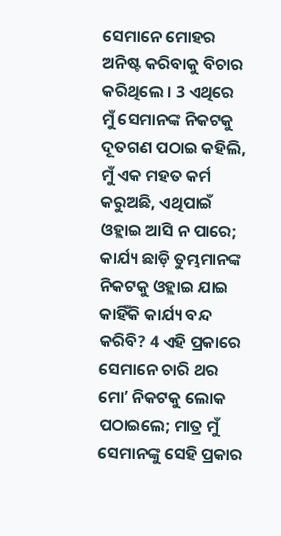ସେମାନେ ମୋହର ଅନିଷ୍ଟ କରିବାକୁ ବିଚାର କରିଥିଲେ । 3 ଏଥିରେ ମୁଁ ସେମାନଙ୍କ ନିକଟକୁ ଦୂତଗଣ ପଠାଇ କହିଲି, ମୁଁ ଏକ ମହତ କର୍ମ କରୁଅଛି, ଏଥିପାଇଁ ଓହ୍ଲାଇ ଆସି ନ ପାରେ; କାର୍ଯ୍ୟ ଛାଡ଼ି ତୁମ୍ଭମାନଙ୍କ ନିକଟକୁ ଓହ୍ଲାଇ ଯାଇ କାହିଁକି କାର୍ଯ୍ୟ ବନ୍ଦ କରିବି? 4 ଏହି ପ୍ରକାରେ ସେମାନେ ଚାରି ଥର ମୋʼ ନିକଟକୁ ଲୋକ ପଠାଇଲେ; ମାତ୍ର ମୁଁ ସେମାନଙ୍କୁ ସେହି ପ୍ରକାର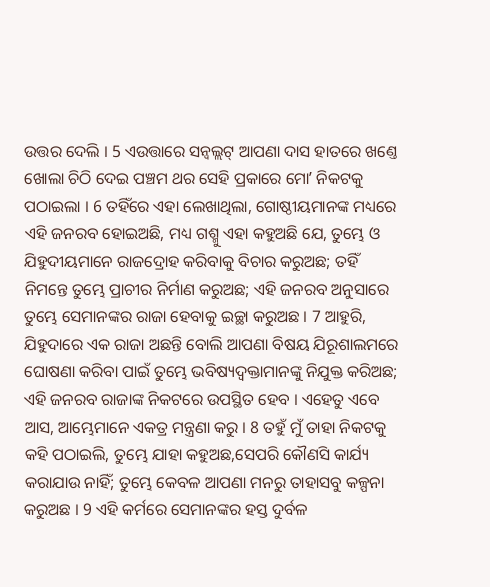ଉତ୍ତର ଦେଲି । 5 ଏଉତ୍ତାରେ ସନ୍ବଲ୍ଲଟ୍ ଆପଣା ଦାସ ହାତରେ ଖଣ୍ତେ ଖୋଲା ଚିଠି ଦେଇ ପଞ୍ଚମ ଥର ସେହି ପ୍ରକାରେ ମୋʼ ନିକଟକୁ ପଠାଇଲା । 6 ତହିଁରେ ଏହା ଲେଖାଥିଲା, ଗୋଷ୍ଠୀୟମାନଙ୍କ ମଧ୍ୟରେ ଏହି ଜନରବ ହୋଇଅଛି, ମଧ୍ୟ ଗଶ୍ମୁ ଏହା କହୁଅଛି ଯେ, ତୁମ୍ଭେ ଓ ଯିହୁଦୀୟମାନେ ରାଜଦ୍ରୋହ କରିବାକୁ ବିଚାର କରୁଅଛ; ତହିଁ ନିମନ୍ତେ ତୁମ୍ଭେ ପ୍ରାଚୀର ନିର୍ମାଣ କରୁଅଛ; ଏହି ଜନରବ ଅନୁସାରେ ତୁମ୍ଭେ ସେମାନଙ୍କର ରାଜା ହେବାକୁ ଇଚ୍ଛା କରୁଅଛ । 7 ଆହୁରି, ଯିହୁଦାରେ ଏକ ରାଜା ଅଛନ୍ତି ବୋଲି ଆପଣା ବିଷୟ ଯିରୂଶାଲମରେ ଘୋଷଣା କରିବା ପାଇଁ ତୁମ୍ଭେ ଭବିଷ୍ୟଦ୍ବକ୍ତାମାନଙ୍କୁ ନିଯୁକ୍ତ କରିଅଛ; ଏହି ଜନରବ ରାଜାଙ୍କ ନିକଟରେ ଉପସ୍ଥିତ ହେବ । ଏହେତୁ ଏବେ ଆସ, ଆମ୍ଭେମାନେ ଏକତ୍ର ମନ୍ତ୍ରଣା କରୁ । 8 ତହୁଁ ମୁଁ ତାହା ନିକଟକୁ କହି ପଠାଇଲି, ତୁମ୍ଭେ ଯାହା କହୁଅଛ,ସେପରି କୌଣସି କାର୍ଯ୍ୟ କରାଯାଉ ନାହିଁ; ତୁମ୍ଭେ କେବଳ ଆପଣା ମନରୁ ତାହାସବୁ କଳ୍ପନା କରୁଅଛ । 9 ଏହି କର୍ମରେ ସେମାନଙ୍କର ହସ୍ତ ଦୁର୍ବଳ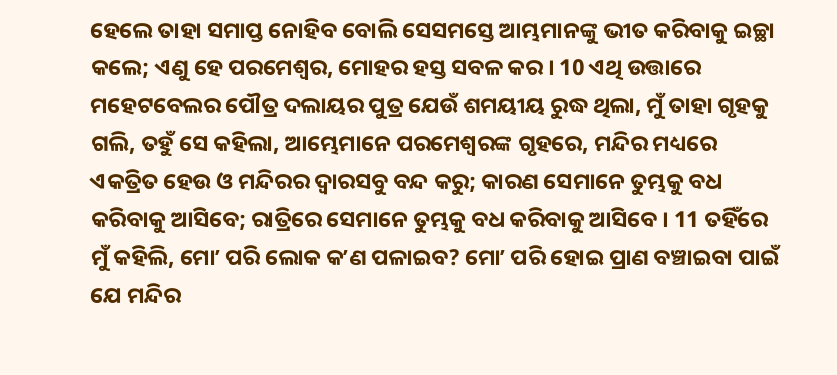ହେଲେ ତାହା ସମାପ୍ତ ନୋହିବ ବୋଲି ସେସମସ୍ତେ ଆମ୍ଭମାନଙ୍କୁ ଭୀତ କରିବାକୁ ଇଚ୍ଛା କଲେ; ଏଣୁ ହେ ପରମେଶ୍ଵର, ମୋହର ହସ୍ତ ସବଳ କର । 10 ଏଥି ଉତ୍ତାରେ ମହେଟବେଲର ପୌତ୍ର ଦଲାୟର ପୁତ୍ର ଯେଉଁ ଶମୟୀୟ ରୁଦ୍ଧ ଥିଲା, ମୁଁ ତାହା ଗୃହକୁ ଗଲି, ତହୁଁ ସେ କହିଲା, ଆମ୍ଭେମାନେ ପରମେଶ୍ଵରଙ୍କ ଗୃହରେ, ମନ୍ଦିର ମଧ୍ୟରେ ଏକତ୍ରିତ ହେଉ ଓ ମନ୍ଦିରର ଦ୍ଵାରସବୁ ବନ୍ଦ କରୁ; କାରଣ ସେମାନେ ତୁମ୍ଭକୁ ବଧ କରିବାକୁ ଆସିବେ; ରାତ୍ରିରେ ସେମାନେ ତୁମ୍ଭକୁ ବଧ କରିବାକୁ ଆସିବେ । 11 ତହିଁରେ ମୁଁ କହିଲି, ମୋʼ ପରି ଲୋକ କʼଣ ପଳାଇବ? ମୋʼ ପରି ହୋଇ ପ୍ରାଣ ବଞ୍ଚାଇବା ପାଇଁ ଯେ ମନ୍ଦିର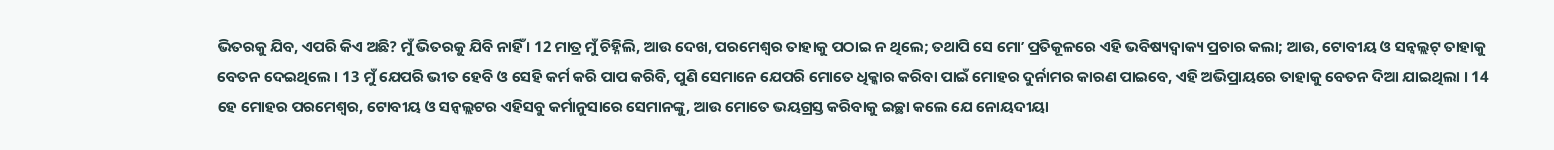ଭିତରକୁ ଯିବ, ଏପରି କିଏ ଅଛି? ମୁଁ ଭିତରକୁ ଯିବି ନାହିଁ । 12 ମାତ୍ର ମୁଁ ଚିହ୍ନିଲି, ଆଉ ଦେଖ, ପରମେଶ୍ଵର ତାହାକୁ ପଠାଇ ନ ଥିଲେ; ତଥାପି ସେ ମୋʼ ପ୍ରତିକୂଳରେ ଏହି ଭବିଷ୍ୟଦ୍ବାକ୍ୟ ପ୍ରଚାର କଲା; ଆଉ, ଟୋବୀୟ ଓ ସନ୍ବଲ୍ଲଟ୍ ତାହାକୁ ବେତନ ଦେଇଥିଲେ । 13 ମୁଁ ଯେପରି ଭୀତ ହେବି ଓ ସେହି କର୍ମ କରି ପାପ କରିବି, ପୁଣି ସେମାନେ ଯେପରି ମୋତେ ଧିକ୍କାର କରିବା ପାଇଁ ମୋହର ଦୁର୍ନାମର କାରଣ ପାଇବେ, ଏହି ଅଭିପ୍ରାୟରେ ତାହାକୁ ବେତନ ଦିଆ ଯାଇଥିଲା । 14 ହେ ମୋହର ପରମେଶ୍ଵର, ଟୋବୀୟ ଓ ସନ୍ବଲ୍ଲଟର ଏହିସବୁ କର୍ମାନୁସାରେ ସେମାନଙ୍କୁ, ଆଉ ମୋତେ ଭୟଗ୍ରସ୍ତ କରିବାକୁ ଇଚ୍ଛା କଲେ ଯେ ନୋୟଦୀୟା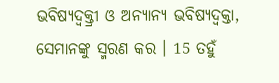ଭବିଷ୍ୟଦ୍ବକ୍ତ୍ରୀ ଓ ଅନ୍ୟାନ୍ୟ ଭବିଷ୍ୟଦ୍ବକ୍ତା, ସେମାନଙ୍କୁ ସ୍ମରଣ କର । 15 ତହୁଁ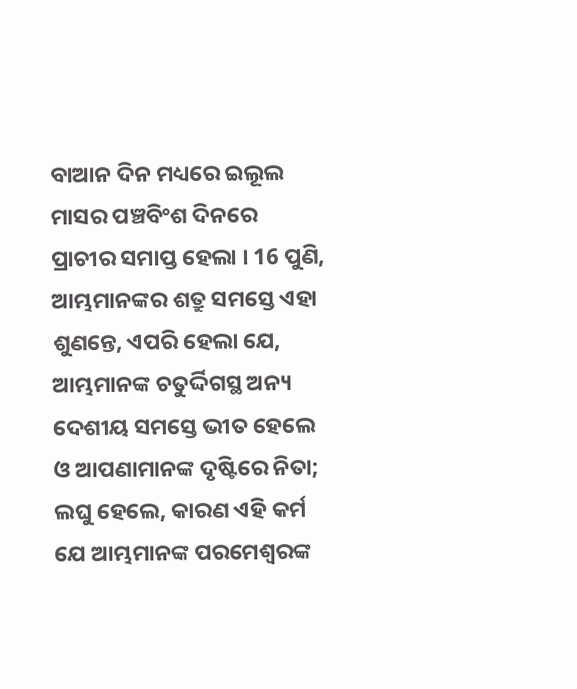ବାଆନ ଦିନ ମଧ୍ୟରେ ଇଲୂଲ ମାସର ପଞ୍ଚବିଂଶ ଦିନରେ ପ୍ରାଚୀର ସମାପ୍ତ ହେଲା । 16 ପୁଣି, ଆମ୍ଭମାନଙ୍କର ଶତ୍ରୁ ସମସ୍ତେ ଏହା ଶୁଣନ୍ତେ, ଏପରି ହେଲା ଯେ, ଆମ୍ଭମାନଙ୍କ ଚତୁର୍ଦ୍ଦିଗସ୍ଥ ଅନ୍ୟ ଦେଶୀୟ ସମସ୍ତେ ଭୀତ ହେଲେ ଓ ଆପଣାମାନଙ୍କ ଦୃଷ୍ଟିରେ ନିତା; ଲଘୁ ହେଲେ, କାରଣ ଏହି କର୍ମ ଯେ ଆମ୍ଭମାନଙ୍କ ପରମେଶ୍ଵରଙ୍କ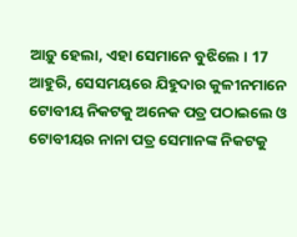ଆଡ଼ୁ ହେଲା, ଏହା ସେମାନେ ବୁଝିଲେ । 17 ଆହୁରି, ସେସମୟରେ ଯିହୁଦାର କୁଳୀନମାନେ ଟୋବୀୟ ନିକଟକୁ ଅନେକ ପତ୍ର ପଠାଇଲେ ଓ ଟୋବୀୟର ନାନା ପତ୍ର ସେମାନଙ୍କ ନିକଟକୁ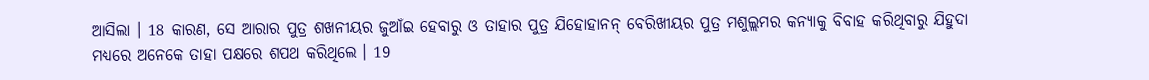ଆସିଲା । 18 କାରଣ, ସେ ଆରାର ପୁତ୍ର ଶଖନୀୟର ଜୁଆଁଇ ହେବାରୁ ଓ ତାହାର ପୁତ୍ର ଯିହୋହାନନ୍ ବେରିଖୀୟର ପୁତ୍ର ମଶୁଲ୍ଲମର କନ୍ୟାକୁ ବିବାହ କରିଥିବାରୁ ଯିହୁଦା ମଧ୍ୟରେ ଅନେକେ ତାହା ପକ୍ଷରେ ଶପଥ କରିଥିଲେ । 19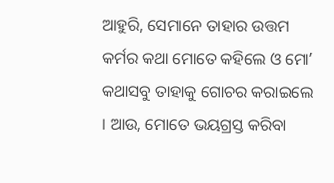ଆହୁରି, ସେମାନେ ତାହାର ଉତ୍ତମ କର୍ମର କଥା ମୋତେ କହିଲେ ଓ ମୋʼ କଥାସବୁ ତାହାକୁ ଗୋଚର କରାଇଲେ । ଆଉ, ମୋତେ ଭୟଗ୍ରସ୍ତ କରିବା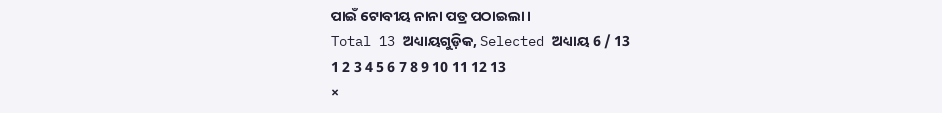ପାଇଁ ଟୋବୀୟ ନାନା ପତ୍ର ପଠାଇଲା ।
Total 13 ଅଧ୍ୟାୟଗୁଡ଼ିକ, Selected ଅଧ୍ୟାୟ 6 / 13
1 2 3 4 5 6 7 8 9 10 11 12 13
×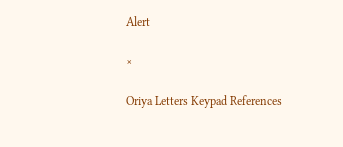Alert

×

Oriya Letters Keypad References